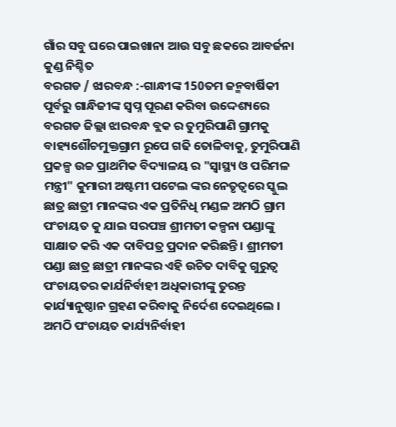ଗାଁର ସବୁ ଘରେ ପାଇଖାନା ଆଉ ସବୁ ଛକରେ ଆବର୍ଜନା କୁଣ୍ଡ ନିଶ୍ଚିତ
ବରଗଡ / ଝାରବନ୍ଧ :-ଗାନ୍ଧୀଙ୍କ 150ତମ ଜନ୍ମବାର୍ଷିକୀ ପୂର୍ବରୁ ଗାନ୍ଧିଜୀଙ୍କ ସ୍ବପ୍ନ ପୂରଣ କରିବା ଉଦ୍ଦେଶ୍ୟରେ ବରଗଡ ଜିଲ୍ଲା ଝାରବନ୍ଧ ବ୍ଲକ ର ତୁମୁରିପାଣି ଗ୍ରାମକୁ ବାହ୍ୟଶୌଚମୁକ୍ତଗ୍ରାମ ରୂପେ ଗଢି ତୋଳିବାକୁ, ତୁମୁରିପାଣି ପ୍ରକଳ୍ପ ଉଚ୍ଚ ପ୍ରାଥମିକ ବିଦ୍ୟାଳୟ ର "ସ୍ୱାସ୍ଥ୍ୟ ଓ ପରିମଳ ମନ୍ତ୍ରୀ" କୁମାରୀ ଅଷ୍ଟମୀ ପଟେଲ ଙ୍କର ନେତୃତ୍ୱରେ ସ୍କୁଲ ଛାତ୍ର ଛାତ୍ରୀ ମାନଙ୍କର ଏକ ପ୍ରତିନିଧି ମଣ୍ଡଳ ଅମଠି ଗ୍ରାମ ପଂଚାୟତ କୁ ଯାଇ ସରପଞ୍ଚ ଶ୍ରୀମତୀ କଳ୍ପନା ପଣ୍ଡାଙ୍କୁ ସାକ୍ଷାତ କରି ଏକ ଦାବିପତ୍ର ପ୍ରଦାନ କରିଛନ୍ତି । ଶ୍ରୀମତୀ ପଣ୍ଡା ଛାତ୍ର ଛାତ୍ରୀ ମାନଙ୍କର ଏହି ଉଚିତ ଦାବିକୁ ଗୁରୁତ୍ୱ ପଂଚାୟତର କାର୍ଯନିର୍ବାହୀ ଅଧିକାରୀଙ୍କୁ ତୁରନ୍ତ କାର୍ଯ୍ୟାନୁଷ୍ଠାନ ଗ୍ରହଣ କରିବାକୁ ନିର୍ଦେଶ ଦେଇଥିଲେ ।
ଅମଠି ପଂଚାୟତ କାର୍ଯ୍ୟନିର୍ବାହୀ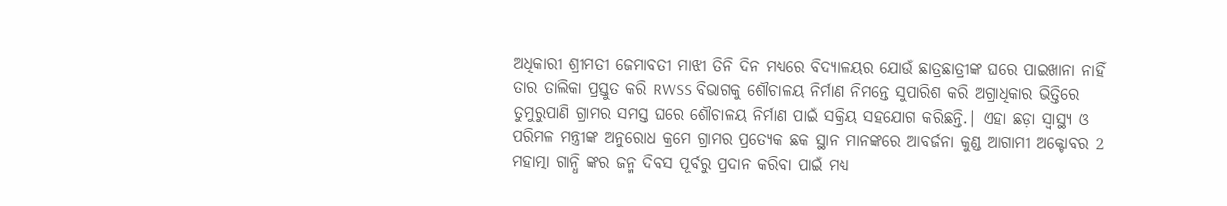ଅଧିକାରୀ ଶ୍ରୀମତୀ ଜେମାବତୀ ମାଝୀ ତିନି ଦିନ ମଧ୍ୟରେ ବିଦ୍ୟାଳୟର ଯୋଉଁ ଛାତ୍ରଛାତ୍ରୀଙ୍କ ଘରେ ପାଇଖାନା ନାହିଁ ତାର ତାଲିକା ପ୍ରସ୍ତୁତ କରି RWSS ବିଭାଗକୁ ଶୌଚାଳୟ ନିର୍ମାଣ ନିମନ୍ତେ ସୁପାରିଶ କରି ଅଗ୍ରାଧିକାର ଭିତ୍ତିରେ ତୁମୁରୁପାଣି ଗ୍ରାମର ସମସ୍ତ ଘରେ ଶୌଚାଳୟ ନିର୍ମାଣ ପାଇଁ ସକ୍ରିୟ ସହଯୋଗ କରିଛନ୍ତି.| ଏହା ଛଡ଼ା ସ୍ୱାସ୍ଥ୍ୟ ଓ ପରିମଳ ମନ୍ତ୍ରୀଙ୍କ ଅନୁରୋଧ କ୍ରମେ ଗ୍ରାମର ପ୍ରତ୍ୟେକ ଛକ ସ୍ଥାନ ମାନଙ୍କରେ ଆବର୍ଜନା କୁଣ୍ଡ ଆଗାମୀ ଅକ୍ଟୋବର 2 ମହାତ୍ମା ଗାନ୍ଧି ଙ୍କର ଜନ୍ମ ଦିବସ ପୂର୍ବରୁ ପ୍ରଦାନ କରିବା ପାଇଁ ମଧ୍ୟ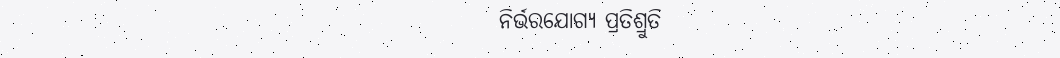ନିର୍ଭରଯୋଗ୍ୟ ପ୍ରତିଶ୍ରୁତି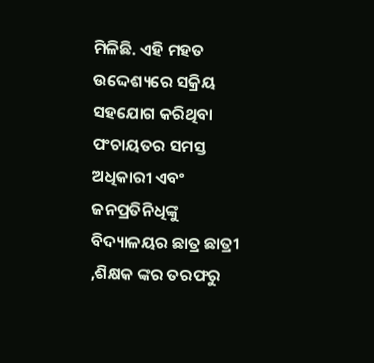ମିଳିଛି. ଏହି ମହତ ଉଦ୍ଦେଶ୍ୟରେ ସକ୍ରିୟ ସହଯୋଗ କରିଥିବା ପଂଚାୟତର ସମସ୍ତ ଅଧିକାରୀ ଏବଂ ଜନପ୍ରତିନିଧିଙ୍କୁ ବିଦ୍ୟାଳୟର ଛାତ୍ର ଛାତ୍ରୀ ,ଶିକ୍ଷକ ଙ୍କର ତରଫରୁ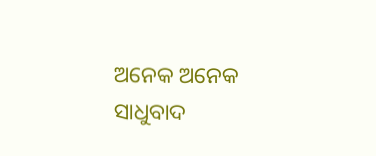ଅନେକ ଅନେକ ସାଧୁବାଦ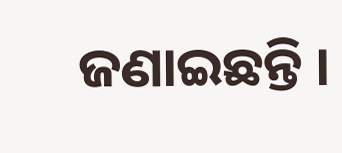ଜଣାଇଛନ୍ତି ।